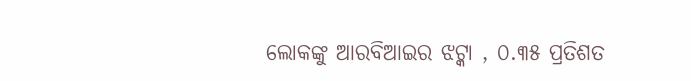ଲୋକଙ୍କୁ ଆରବିଆଇର ଝଟ୍କା , ୦.୩୫ ପ୍ରତିଶତ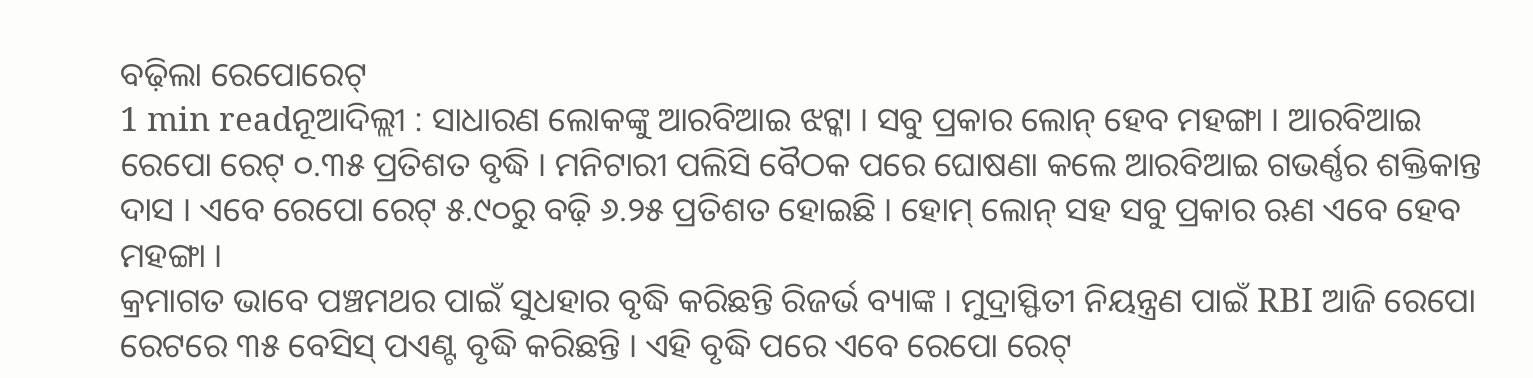ବଢ଼ିଲା ରେପୋରେଟ୍
1 min readନୂଆଦିଲ୍ଲୀ : ସାଧାରଣ ଲୋକଙ୍କୁ ଆରବିଆଇ ଝଟ୍କା । ସବୁ ପ୍ରକାର ଲୋନ୍ ହେବ ମହଙ୍ଗା । ଆରବିଆଇ ରେପୋ ରେଟ୍ ୦.୩୫ ପ୍ରତିଶତ ବୃଦ୍ଧି । ମନିଟାରୀ ପଲିସି ବୈଠକ ପରେ ଘୋଷଣା କଲେ ଆରବିଆଇ ଗଭର୍ଣ୍ଣର ଶକ୍ତିକାନ୍ତ ଦାସ । ଏବେ ରେପୋ ରେଟ୍ ୫.୯୦ରୁ ବଢ଼ି ୬.୨୫ ପ୍ରତିଶତ ହୋଇଛି । ହୋମ୍ ଲୋନ୍ ସହ ସବୁ ପ୍ରକାର ଋଣ ଏବେ ହେବ ମହଙ୍ଗା ।
କ୍ରମାଗତ ଭାବେ ପଞ୍ଚମଥର ପାଇଁ ସୁଧହାର ବୃଦ୍ଧି କରିଛନ୍ତି ରିଜର୍ଭ ବ୍ୟାଙ୍କ । ମୁଦ୍ରାସ୍ଫିତୀ ନିୟନ୍ତ୍ରଣ ପାଇଁ RBI ଆଜି ରେପୋ ରେଟରେ ୩୫ ବେସିସ୍ ପଏଣ୍ଟ ବୃଦ୍ଧି କରିଛନ୍ତି । ଏହି ବୃଦ୍ଧି ପରେ ଏବେ ରେପୋ ରେଟ୍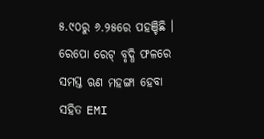୫.୯୦ରୁ ୬.୨୫ରେ ପହଞ୍ଚିଛି । ରେପୋ ରେଟ୍ ବୃଦ୍ଧି ଫଳରେ ସମସ୍ତ ଋଣ ମହଙ୍ଗା ହେବା ସହିତ EMI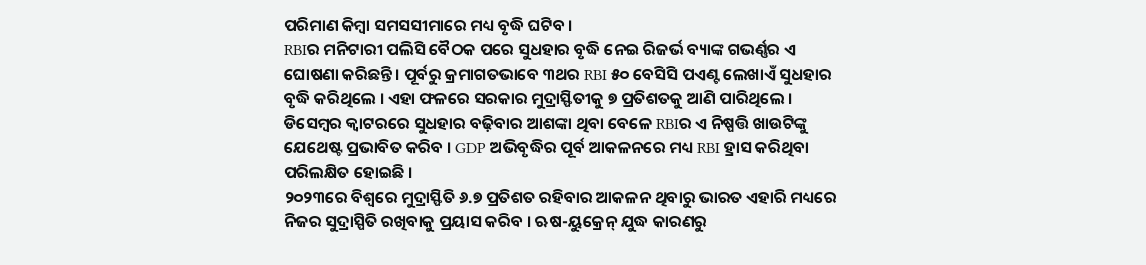ପରିମାଣ କିମ୍ବା ସମସସୀମାରେ ମଧ୍ୟ ବୃଦ୍ଧି ଘଟିବ ।
RBIର ମନିଟାରୀ ପଲିସି ବୈଠକ ପରେ ସୁଧହାର ବୃଦ୍ଧି ନେଇ ରିଜର୍ଭ ବ୍ୟାଙ୍କ ଗଭର୍ଣ୍ଣର ଏ ଘୋଷଣା କରିଛନ୍ତି । ପୂର୍ବରୁ କ୍ରମାଗତଭାବେ ୩ଥର RBI ୫୦ ବେସିସି ପଏଣ୍ଟ ଲେଖାଏଁ ସୁଧହାର ବୃଦ୍ଧି କରିଥିଲେ । ଏହା ଫଳରେ ସରକାର ମୁଦ୍ରାସ୍ଫିତୀକୁ ୭ ପ୍ରତିଶତକୁ ଆଣି ପାରିଥିଲେ । ଡିସେମ୍ବର କ୍ବାଟରରେ ସୁଧହାର ବଢ଼ିବାର ଆଶଙ୍କା ଥିବା ବେଳେ RBIର ଏ ନିଷ୍ପତ୍ତି ଖାଉଟିଙ୍କୁ ଯେଥେଷ୍ଟ ପ୍ରଭାବିତ କରିବ । GDP ଅଭିବୃଦ୍ଧିର ପୂର୍ବ ଆକଳନରେ ମଧ୍ୟ RBI ହ୍ରାସ କରିଥିବା ପରିଲକ୍ଷିତ ହୋଇଛି ।
୨୦୨୩ରେ ବିଶ୍ବରେ ମୁଦ୍ରାସ୍ଫିତି ୬.୭ ପ୍ରତିଶତ ରହିବାର ଆକଳନ ଥିବାରୁ ଭାରତ ଏହାରି ମଧ୍ୟରେ ନିଜର ସୁଦ୍ରାସ୍ପିତି ରଖିବାକୁ ପ୍ରୟାସ କରିବ । ଋଷ-ୟୁକ୍ରେନ୍ ଯୁଦ୍ଧ କାରଣରୁ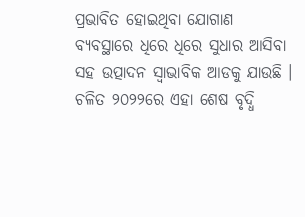ପ୍ରଭାବିତ ହୋଇଥିବା ଯୋଗାଣ ବ୍ୟବସ୍ଥାରେ ଧିରେ ଧିରେ ସୁଧାର ଆସିବା ସହ ଉତ୍ପାଦନ ସ୍ବାଭାବିକ ଆଡକୁ ଯାଉଛି । ଚଳିତ ୨୦୨୨ରେ ଏହା ଶେଷ ବୃଦ୍ଧି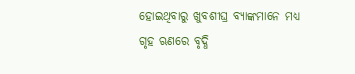ହୋଇଥିବାରୁ ଖୁବଶୀଘ୍ର ବ୍ୟାଙ୍କମାନେ ମଧ୍ୟ ଗୃହ ଋଣରେ ବୃଦ୍ଧି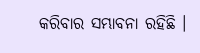କରିବାର ସମ୍ଭାବନା ରହିଛି ।